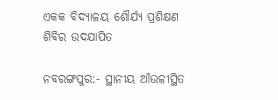ଏକକ ବିଦ୍ୟାଳୟ ଶୌର୍ଯ୍ୟ ପ୍ରଶିକ୍ଷଣ ଶିବିର ଉଦଯାପିତ

ନବରଙ୍ଗପୁର:- ସ୍ଥାନୀୟ ଆଁଉଳୀସ୍ଥିତ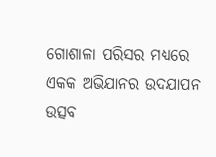ଗୋଶାଳା ପରିସର ମଧ୍ୟରେ ଏକକ ଅଭିଯାନର ଉଦଯାପନ ଉତ୍ସବ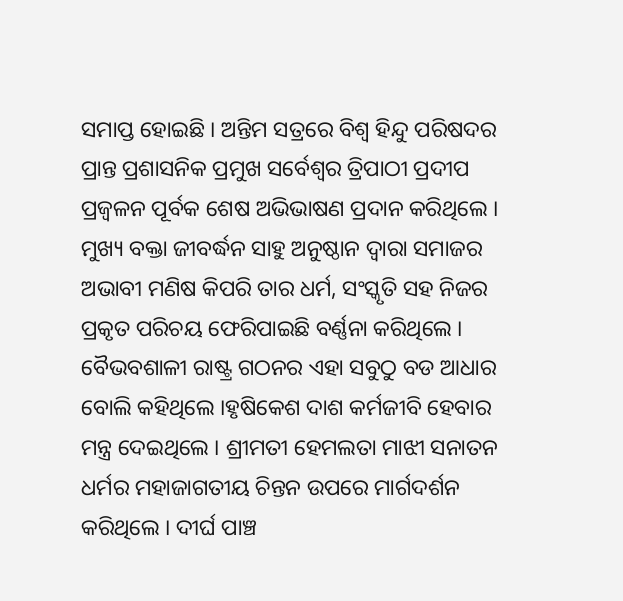ସମାପ୍ତ ହୋଇଛି । ଅନ୍ତିମ ସତ୍ରରେ ବିଶ୍ୱ ହିନ୍ଦୁ ପରିଷଦର ପ୍ରାନ୍ତ ପ୍ରଶାସନିକ ପ୍ରମୁଖ ସର୍ବେଶ୍ୱର ତ୍ରିପାଠୀ ପ୍ରଦୀପ ପ୍ରଜ୍ୱଳନ ପୂର୍ବକ ଶେଷ ଅଭିଭାଷଣ ପ୍ରଦାନ କରିଥିଲେ । ମୁଖ୍ୟ ବକ୍ତା ଜୀବର୍ଦ୍ଧନ ସାହୁ ଅନୁଷ୍ଠାନ ଦ୍ୱାରା ସମାଜର ଅଭାବୀ ମଣିଷ କିପରି ତାର ଧର୍ମ, ସଂସ୍କୃତି ସହ ନିଜର ପ୍ରକୃତ ପରିଚୟ ଫେରିପାଇଛି ବର୍ଣ୍ଣନା କରିଥିଲେ । ବୈଭବଶାଳୀ ରାଷ୍ଟ୍ର ଗଠନର ଏହା ସବୁଠୁ ବଡ ଆଧାର ବୋଲି କହିଥିଲେ ।ହୃଷିକେଶ ଦାଶ କର୍ମଜୀବି ହେବାର ମନ୍ତ୍ର ଦେଇଥିଲେ । ଶ୍ରୀମତୀ ହେମଲତା ମାଝୀ ସନାତନ ଧର୍ମର ମହାଜାଗତୀୟ ଚିନ୍ତନ ଉପରେ ମାର୍ଗଦର୍ଶନ କରିଥିଲେ । ଦୀର୍ଘ ପାଞ୍ଚ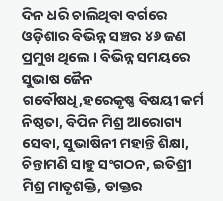ଦିନ ଧରି ଚାଲିଥିବା ବର୍ଗରେ ଓଡ଼ିଶାର ବିଭିନ୍ନ ସଞ୍ଚର ୪୬ ଜଣ ପ୍ରମୁଖ ଥିଲେ । ବିଭିନ୍ନ ସମୟରେ ସୁଭାଷ ଜୈନ ଗବୌଷଧି,ହରେକୃଷ୍ଣ ବିଷୟୀ କର୍ମ ନିଷ୍ଠତା, ବିପିନ ମିଶ୍ର ଆରୋଗ୍ୟ ସେବା, ସୁଭାଷିନୀ ମହାନ୍ତି ଶିକ୍ଷା, ଚିନ୍ତାମଣି ସାହୁ ସଂଗଠନ, ଇତିଶ୍ରୀ ମିଶ୍ର ମାତୃଶକ୍ତି, ଡାକ୍ତର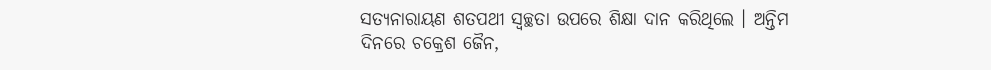ସତ୍ୟନାରାୟଣ ଶତପଥୀ ସ୍ୱଚ୍ଛତା ଉପରେ ଶିକ୍ଷା ଦାନ କରିଥିଲେ । ଅନ୍ତିମ ଦିନରେ ଚକ୍ରେଶ ଜୈନ,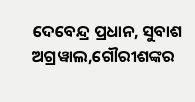ଦେବେନ୍ଦ୍ର ପ୍ରଧାନ, ସୁବାଶ ଅଗ୍ରୱାଲ,ଗୌରୀଶଙ୍କର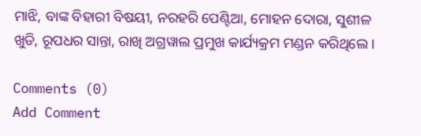ମାଝି, ବାଙ୍କ ବିହାରୀ ବିଷୟୀ, ନରହରି ପେଣ୍ଟିଆ, ମୋହନ ଦୋରା, ସୁଶୀଳ ଖୁଡି, ରୂପଧର ସାନ୍ତା, ରାଖି ଅଗ୍ରୱାଲ ପ୍ରମୁଖ କାର୍ଯ୍ୟକ୍ରମ ମଣ୍ଡନ କରିଥିଲେ ।

Comments (0)
Add Comment